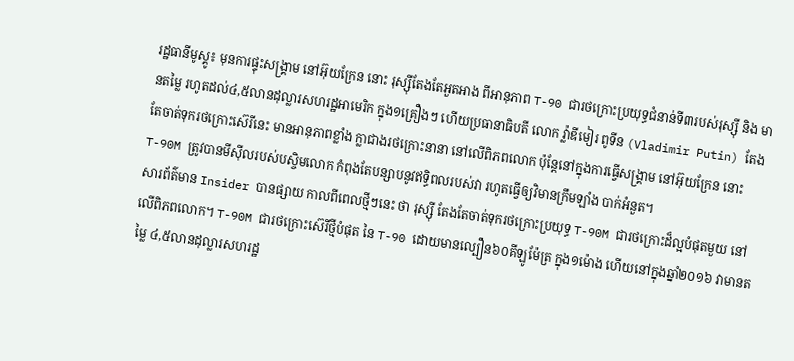រដ្ឋធានីមូស្គូ៖ មុនការផ្ទុះសង្គ្រាម នៅអ៊ុយក្រែន នោះ រុស្ស៊ីតែងតែអួតអាង ពីអានុភាព T-90 ជារថក្រោះប្រយុទ្ធជំនាន់ទី៣របស់រុស្ស៊ី និង មានតម្លៃ រហូតដល់៤,៥លានដុល្លារសហរដ្ឋអាមេរិក ក្នុង១គ្រឿងៗ ហើយប្រធានាធិបតី លោក វ្ល៉ាឌីមៀរ ពូទីន (Vladimir Putin) តែងតែចាត់ទុករថក្រោះស៊េរីនេះ មានអានុភាពខ្លាំង ក្លាជាងរថក្រោះនានា នៅលើពិភពលោក ប៉ុន្ដែនៅក្នុងការធ្វើសង្គ្រាម នៅអ៊ុយក្រែន នោះ T-90M ត្រូវបានមីស៊ីលរបស់បស្ចិមលោក កំពុងតែបន្សាបនូវឥទ្ធិពលរបស់វា រហូតធ្វើឲ្យវិមានក្រឹមឡាំង បាក់អំនួត។
សារព័ត៌មាន Insider បានផ្សាយ កាលពីពេលថ្មីៗនេះ ថា រុស្ស៊ី តែងតែចាត់ទុករថក្រោះប្រយុទ្ធ T-90M ជារថក្រោះដ៏ល្អបំផុតមួយ នៅលើពិភពលោក។ T-90M ជារថក្រោះស៊េរីថ្មីបំផុត នៃ T-90 ដោយមានល្បឿន៦០គីឡូម៉ែត្រ ក្នុង១ម៉ោង ហើយនៅក្នុងឆ្នាំ២០១៦ វាមានតម្លៃ ៤,៥លានដុល្លារសហរដ្ឋ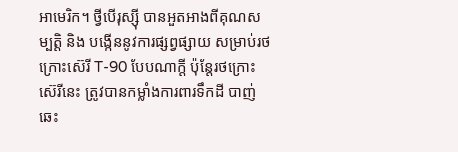អាមេរិក។ ថ្វីបើរុស្ស៊ី បានអួតអាងពីគុណសម្បត្ដិ និង បង្កើននូវការផ្សព្វផ្សាយ សម្រាប់រថក្រោះស៊េរី T-90 បែបណាក្ដី ប៉ុន្ដែរថក្រោះស៊េរីនេះ ត្រូវបានកម្លាំងការពារទឹកដី បាញ់ឆេះ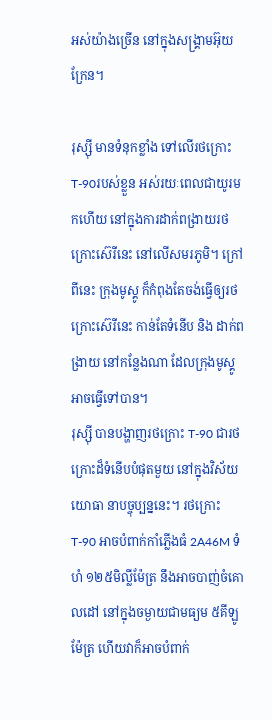អស់យ៉ាងច្រើន នៅក្នុងសង្គ្រាមអ៊ុយក្រែន។

រុស្ស៊ី មានទំនុកខ្លាំង ទៅលើរថក្រោះ T-90របស់ខ្លួន អស់រយៈពេលជាយូរមកហើយ នៅក្នុងការដាក់ពង្រាយរថក្រោះស៊េរីនេះ នៅលើសមរភូមិ។ ក្រៅពីនេះ ក្រុងមូស្គូ ក៏កំពុងតែចង់ធ្វើឲ្យរថក្រោះស៊េរីនេះ កាន់តែទំនើប និង ដាក់ពង្រាយ នៅកន្លែងណា ដែលក្រុងមូស្គូ អាចធ្វើទៅបាន។
រុស្ស៊ី បានបង្ហាញរថក្រោះ T-90 ជារថក្រោះដ៏ទំនើបបំផុតមួយ នៅក្នុងវិស័យយោធា នាបច្ចុប្បន្ននេះ។ រថក្រោះ T-90 អាចបំពាក់កាំភ្លើងធំ 2A46M ទំហំ ១២៥មិល្លីម៉ែត្រ នឹងអាចបាញ់ចំគោលដៅ នៅក្នុងចម្ងាយជាមធ្យម ៥គីឡូម៉ែត្រ ហើយវាក៏អាចបំពាក់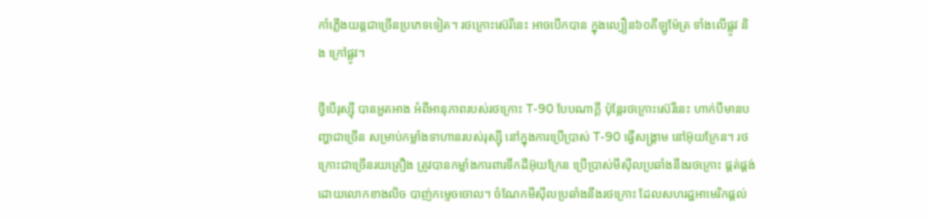កាំភ្លើងយន្ដជាច្រើនប្រភេទទៀត។ រថក្រោះស៊េរីនេះ អាចបើកបាន ក្នុងល្បឿន៦០គីឡូម៉ែត្រ ទាំងលើផ្លូវ និង ក្រៅផ្លូវ។

ថ្វីបើរុស្ស៊ី បានអួតអាង អំពីអានុភាពរបស់រថក្រោះ T-90 បែបណាក្ដី ប៉ុន្ដែរថក្រោះស៊េរីនេះ ហាក់បីមានបញ្ហាជាច្រើន សម្រាប់កម្លាំងទាហានរបស់រុស្ស៊ី នៅក្នុងការប្រើប្រាស់ T-90 ធ្វើសង្គ្រាម នៅអ៊ុយក្រែន។ រថក្រោះជាច្រើនរយគ្រឿង ត្រូវបានកម្លាំងការពារទឹកដីអ៊ុយក្រែន ប្រើប្រាស់មីស៊ីលប្រឆាំងនឹងរថក្រោះ ផ្គត់ផ្គង់ ដោយលោកខាងលិច បាញ់កម្ទេចចោល។ ចំណែកមីស៊ីលប្រឆាំងនឹងរថក្រោះ ដែលសហរដ្ឋអាមេរិកផ្ដល់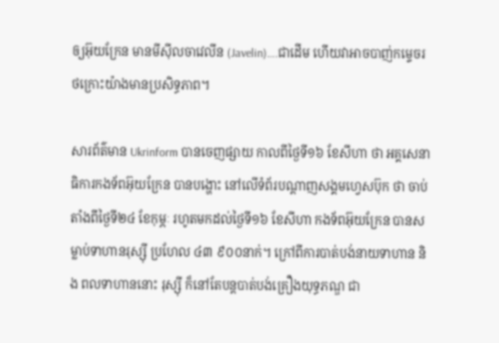ឲ្យអ៊ុយក្រែន មានមីស៊ីលចាវេលីន (Javelin)….ជាដើម ហើយវាអាចបាញ់កម្ទេចរថក្រោះយ៉ាងមានប្រសិទ្ធភាព។

សារព័ត៌មាន Ukrinform បានចេញផ្សាយ កាលពីថ្ងៃទី១៦ ខែសីហា ថា អគ្គសេនាធិការកងទ័ពអ៊ុយក្រែន បានបង្ហោះ នៅលើទំព័របណ្ដាញសង្គមហ្វេសប៊ុក ថា ចាប់តាំងពីថ្ងៃទី២៤ ខែកុម្ភៈ រហូតមកដល់ថ្ងៃទី១៦ ខែសីហា កងទ័ពអ៊ុយក្រែន បានសម្លាប់ទាហានរុស្ស៊ី ប្រហែល ៤៣ ៩០០នាក់។ ក្រៅពីការបាត់បង់នាយទាហាន និង ពលទាហាននោះ រុស្ស៊ី ក៏នៅតែបន្ដបាត់បង់គ្រឿងយុទ្ធភណ្ឌ ជា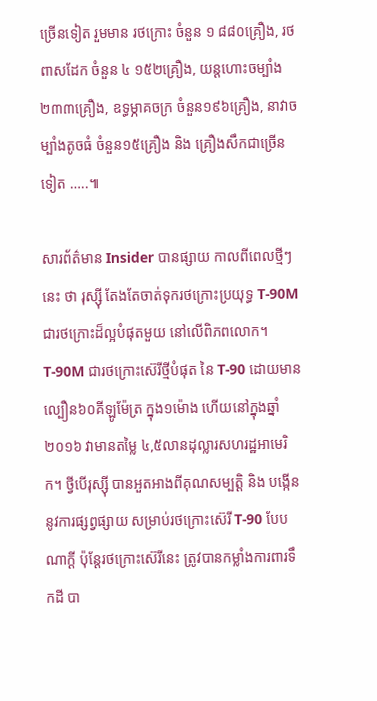ច្រើនទៀត រួមមាន រថក្រោះ ចំនួន ១ ៨៨០គ្រឿង, រថពាសដែក ចំនួន ៤ ១៥២គ្រឿង, យន្ដហោះចម្បាំង ២៣៣គ្រឿង, ឧទ្ធម្ភាគចក្រ ចំនួន១៩៦គ្រឿង, នាវាចម្បាំងតូចធំ ចំនួន១៥គ្រឿង និង គ្រឿងសឹកជាច្រើនទៀត …..៕

សារព័ត៌មាន Insider បានផ្សាយ កាលពីពេលថ្មីៗនេះ ថា រុស្ស៊ី តែងតែចាត់ទុករថក្រោះប្រយុទ្ធ T-90M ជារថក្រោះដ៏ល្អបំផុតមួយ នៅលើពិភពលោក។ T-90M ជារថក្រោះស៊េរីថ្មីបំផុត នៃ T-90 ដោយមានល្បឿន៦០គីឡូម៉ែត្រ ក្នុង១ម៉ោង ហើយនៅក្នុងឆ្នាំ២០១៦ វាមានតម្លៃ ៤,៥លានដុល្លារសហរដ្ឋអាមេរិក។ ថ្វីបើរុស្ស៊ី បានអួតអាងពីគុណសម្បត្ដិ និង បង្កើននូវការផ្សព្វផ្សាយ សម្រាប់រថក្រោះស៊េរី T-90 បែបណាក្ដី ប៉ុន្ដែរថក្រោះស៊េរីនេះ ត្រូវបានកម្លាំងការពារទឹកដី បា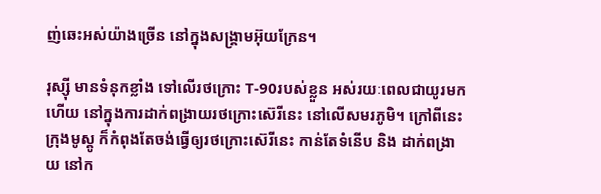ញ់ឆេះអស់យ៉ាងច្រើន នៅក្នុងសង្គ្រាមអ៊ុយក្រែន។

រុស្ស៊ី មានទំនុកខ្លាំង ទៅលើរថក្រោះ T-90របស់ខ្លួន អស់រយៈពេលជាយូរមកហើយ នៅក្នុងការដាក់ពង្រាយរថក្រោះស៊េរីនេះ នៅលើសមរភូមិ។ ក្រៅពីនេះ ក្រុងមូស្គូ ក៏កំពុងតែចង់ធ្វើឲ្យរថក្រោះស៊េរីនេះ កាន់តែទំនើប និង ដាក់ពង្រាយ នៅក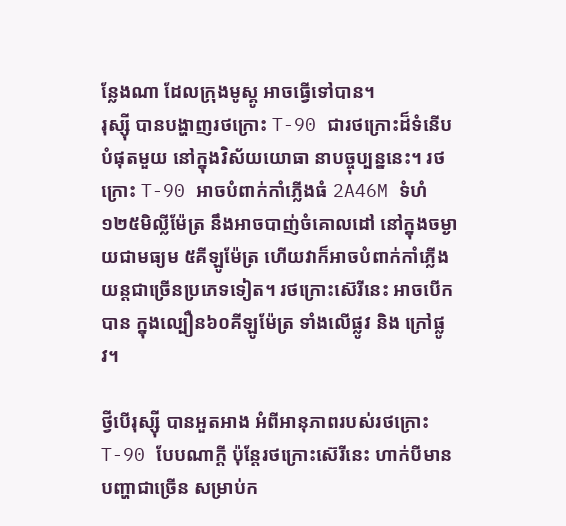ន្លែងណា ដែលក្រុងមូស្គូ អាចធ្វើទៅបាន។
រុស្ស៊ី បានបង្ហាញរថក្រោះ T-90 ជារថក្រោះដ៏ទំនើបបំផុតមួយ នៅក្នុងវិស័យយោធា នាបច្ចុប្បន្ននេះ។ រថក្រោះ T-90 អាចបំពាក់កាំភ្លើងធំ 2A46M ទំហំ ១២៥មិល្លីម៉ែត្រ នឹងអាចបាញ់ចំគោលដៅ នៅក្នុងចម្ងាយជាមធ្យម ៥គីឡូម៉ែត្រ ហើយវាក៏អាចបំពាក់កាំភ្លើងយន្ដជាច្រើនប្រភេទទៀត។ រថក្រោះស៊េរីនេះ អាចបើកបាន ក្នុងល្បឿន៦០គីឡូម៉ែត្រ ទាំងលើផ្លូវ និង ក្រៅផ្លូវ។

ថ្វីបើរុស្ស៊ី បានអួតអាង អំពីអានុភាពរបស់រថក្រោះ T-90 បែបណាក្ដី ប៉ុន្ដែរថក្រោះស៊េរីនេះ ហាក់បីមានបញ្ហាជាច្រើន សម្រាប់ក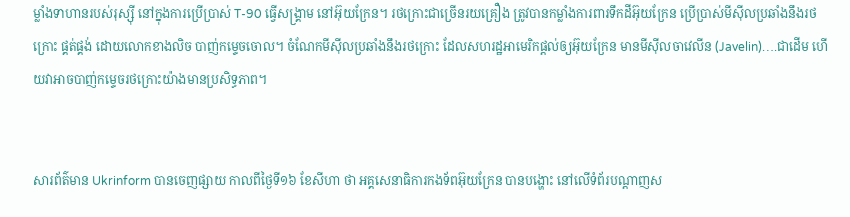ម្លាំងទាហានរបស់រុស្ស៊ី នៅក្នុងការប្រើប្រាស់ T-90 ធ្វើសង្គ្រាម នៅអ៊ុយក្រែន។ រថក្រោះជាច្រើនរយគ្រឿង ត្រូវបានកម្លាំងការពារទឹកដីអ៊ុយក្រែន ប្រើប្រាស់មីស៊ីលប្រឆាំងនឹងរថក្រោះ ផ្គត់ផ្គង់ ដោយលោកខាងលិច បាញ់កម្ទេចចោល។ ចំណែកមីស៊ីលប្រឆាំងនឹងរថក្រោះ ដែលសហរដ្ឋអាមេរិកផ្ដល់ឲ្យអ៊ុយក្រែន មានមីស៊ីលចាវេលីន (Javelin)….ជាដើម ហើយវាអាចបាញ់កម្ទេចរថក្រោះយ៉ាងមានប្រសិទ្ធភាព។


សារព័ត៌មាន Ukrinform បានចេញផ្សាយ កាលពីថ្ងៃទី១៦ ខែសីហា ថា អគ្គសេនាធិការកងទ័ពអ៊ុយក្រែន បានបង្ហោះ នៅលើទំព័របណ្ដាញស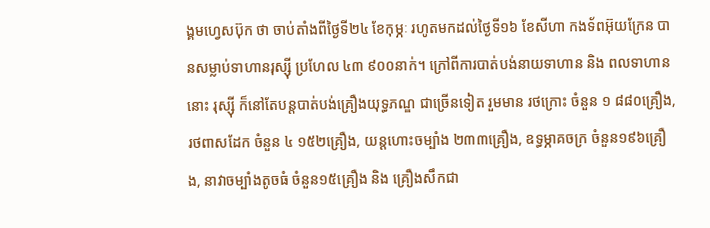ង្គមហ្វេសប៊ុក ថា ចាប់តាំងពីថ្ងៃទី២៤ ខែកុម្ភៈ រហូតមកដល់ថ្ងៃទី១៦ ខែសីហា កងទ័ពអ៊ុយក្រែន បានសម្លាប់ទាហានរុស្ស៊ី ប្រហែល ៤៣ ៩០០នាក់។ ក្រៅពីការបាត់បង់នាយទាហាន និង ពលទាហាននោះ រុស្ស៊ី ក៏នៅតែបន្ដបាត់បង់គ្រឿងយុទ្ធភណ្ឌ ជាច្រើនទៀត រួមមាន រថក្រោះ ចំនួន ១ ៨៨០គ្រឿង, រថពាសដែក ចំនួន ៤ ១៥២គ្រឿង, យន្ដហោះចម្បាំង ២៣៣គ្រឿង, ឧទ្ធម្ភាគចក្រ ចំនួន១៩៦គ្រឿង, នាវាចម្បាំងតូចធំ ចំនួន១៥គ្រឿង និង គ្រឿងសឹកជា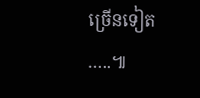ច្រើនទៀត …..៕